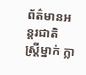ព័ត៌មានអន្តរជាតិ
ស្ត្រីម្នាក់ ក្លា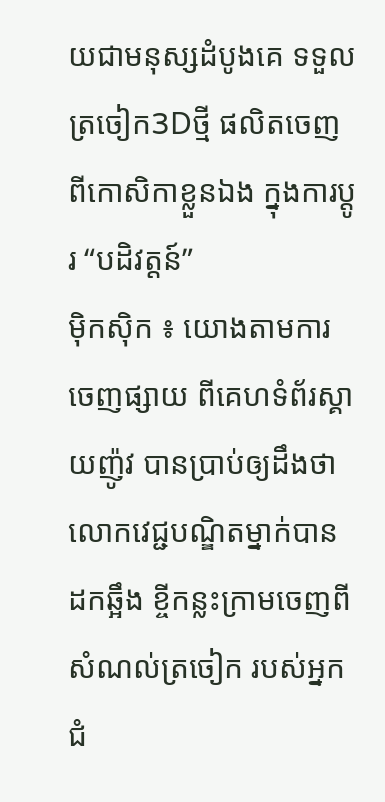យជាមនុស្សដំបូងគេ ទទួលត្រចៀក3Dថ្មី ផលិតចេញពីកោសិកាខ្លួនឯង ក្នុងការប្តូរ “បដិវត្តន៍”
ម៉ិកស៊ិក ៖ យោងតាមការចេញផ្សាយ ពីគេហទំព័រស្គាយញ៉ូវ បានប្រាប់ឲ្យដឹងថា លោកវេជ្ជបណ្ឌិតម្នាក់បានដកឆ្អឹង ខ្ចីកន្លះក្រាមចេញពីសំណល់ត្រចៀក របស់អ្នកជំ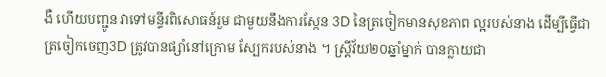ងឺ ហើយបញ្ជូន វាទៅមន្ទីរពិសោធន៍រួម ជាមួយនឹងការស្កែន 3D នៃត្រចៀកមានសុខភាព ល្អរបស់នាង ដើម្បីធ្វើជាត្រចៀកចេញ3D ត្រូវបានផ្សាំនៅក្រោម ស្បែករបស់នាង ។ ស្ត្រីវ័យ២០ឆ្នាំម្នាក់ បានក្លាយជា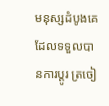មនុស្សដំបូងគេ ដែលទទួលបានការប្តូរ ត្រចៀ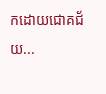កដោយជោគជ័យ...